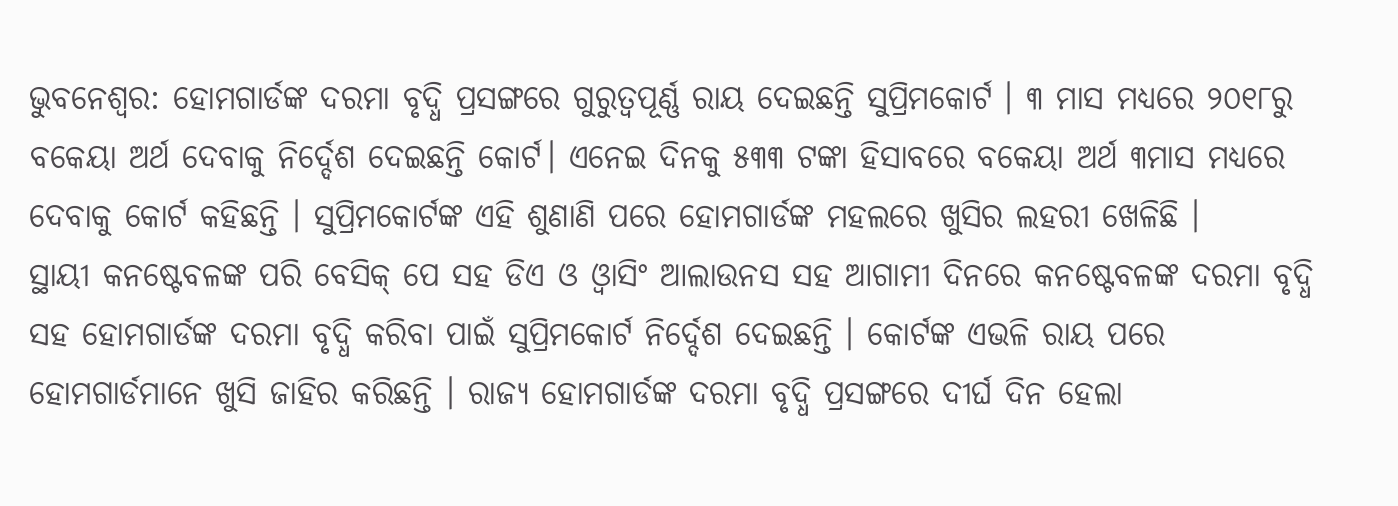ଭୁବନେଶ୍ବର: ହୋମଗାର୍ଡଙ୍କ ଦରମା ବୃଦ୍ଧି ପ୍ରସଙ୍ଗରେ ଗୁରୁତ୍ବପୂର୍ଣ୍ଣ ରାୟ ଦେଇଛନ୍ତି ସୁପ୍ରିମକୋର୍ଟ । ୩ ମାସ ମଧ୍ୟରେ ୨୦୧୮ରୁ ବକେୟା ଅର୍ଥ ଦେବାକୁ ନିର୍ଦ୍ଦେଶ ଦେଇଛନ୍ତି କୋର୍ଟ। ଏନେଇ ଦିନକୁ ୫୩୩ ଟଙ୍କା ହିସାବରେ ବକେୟା ଅର୍ଥ ୩ମାସ ମଧ୍ୟରେ ଦେବାକୁ କୋର୍ଟ କହିଛନ୍ତି । ସୁପ୍ରିମକୋର୍ଟଙ୍କ ଏହି ଶୁଣାଣି ପରେ ହୋମଗାର୍ଡଙ୍କ ମହଲରେ ଖୁସିର ଲହରୀ ଖେଳିଛି ।
ସ୍ଥାୟୀ କନଷ୍ଟେବଳଙ୍କ ପରି ବେସିକ୍ ପେ ସହ ଡିଏ ଓ ଓ୍ବାସିଂ ଆଲାଉନସ ସହ ଆଗାମୀ ଦିନରେ କନଷ୍ଟେବଳଙ୍କ ଦରମା ବୃଦ୍ଧି ସହ ହୋମଗାର୍ଡଙ୍କ ଦରମା ବୃଦ୍ଧି କରିବା ପାଇଁ ସୁପ୍ରିମକୋର୍ଟ ନିର୍ଦ୍ଦେଶ ଦେଇଛନ୍ତି । କୋର୍ଟଙ୍କ ଏଭଳି ରାୟ ପରେ ହୋମଗାର୍ଡମାନେ ଖୁସି ଜାହିର କରିଛନ୍ତି । ରାଜ୍ୟ ହୋମଗାର୍ଡଙ୍କ ଦରମା ବୃଦ୍ଧି ପ୍ରସଙ୍ଗରେ ଦୀର୍ଘ ଦିନ ହେଲା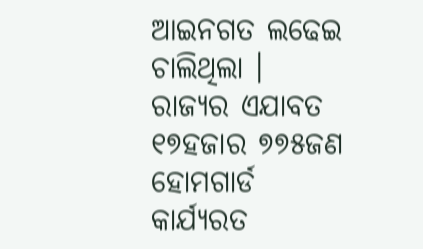ଆଇନଗତ ଲଢେଇ ଚାଲିଥିଲା ।
ରାଜ୍ୟର ଏଯାବତ ୧୭ହଜାର ୭୭୫ଜଣ ହୋମଗାର୍ଡ କାର୍ଯ୍ୟରତ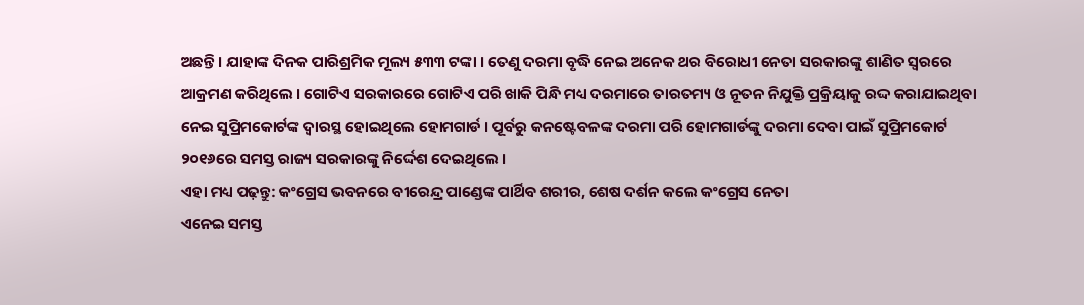ଅଛନ୍ତି । ଯାହାଙ୍କ ଦିନକ ପାରିଶ୍ରମିକ ମୂଲ୍ୟ ୫୩୩ ଟଙ୍କା । ତେଣୁ ଦରମା ବୃଦ୍ଧି ନେଇ ଅନେକ ଥର ବିରୋଧୀ ନେତା ସରକାରଙ୍କୁ ଶାଣିତ ସ୍ବରରେ ଆକ୍ରମଣ କରିଥିଲେ । ଗୋଟିଏ ସରକାରରେ ଗୋଟିଏ ପରି ଖାକି ପିନ୍ଧି ମଧ୍ୟ ଦରମାରେ ତାରତମ୍ୟ ଓ ନୂତନ ନିଯୁକ୍ତି ପ୍ରକ୍ରିୟାକୁ ରଦ୍ଦ କରାଯାଇଥିବା ନେଇ ସୁପ୍ରିମକୋର୍ଟଙ୍କ ଦ୍ବାରସ୍ଥ ହୋଇଥିଲେ ହୋମଗାର୍ଡ । ପୂର୍ବରୁ କନଷ୍ଟେବଳଙ୍କ ଦରମା ପରି ହୋମଗାର୍ଡଙ୍କୁ ଦରମା ଦେବା ପାଇଁ ସୁପ୍ରିମକୋର୍ଟ ୨୦୧୬ରେ ସମସ୍ତ ରାଜ୍ୟ ସରକାରଙ୍କୁ ନିର୍ଦ୍ଦେଶ ଦେଇଥିଲେ ।
ଏହା ମଧ୍ୟ ପଢ଼ନ୍ତୁ: କଂଗ୍ରେସ ଭବନରେ ବୀରେନ୍ଦ୍ର ପାଣ୍ଡେଙ୍କ ପାର୍ଥିବ ଶରୀର, ଶେଷ ଦର୍ଶନ କଲେ କଂଗ୍ରେସ ନେତା
ଏନେଇ ସମସ୍ତ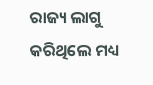ରାଜ୍ୟ ଲାଗୁ କରିଥିଲେ ମଧ୍ୟ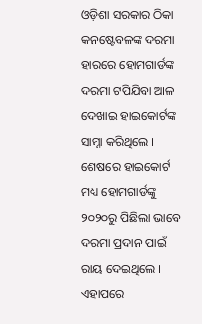ଓଡ଼ିଶା ସରକାର ଠିକା କନଷ୍ଟେବଳଙ୍କ ଦରମା ହାରରେ ହୋମଗାର୍ଡଙ୍କ ଦରମା ଟପିଯିବା ଆଳ ଦେଖାଇ ହାଇକୋର୍ଟଙ୍କ ସାମ୍ନା କରିଥିଲେ । ଶେଷରେ ହାଇକୋର୍ଟ ମଧ୍ୟ ହୋମଗାର୍ଡଙ୍କୁ ୨୦୨୦ରୁ ପିଛିଲା ଭାବେ ଦରମା ପ୍ରଦାନ ପାଇଁ ରାୟ ଦେଇଥିଲେ । ଏହାପରେ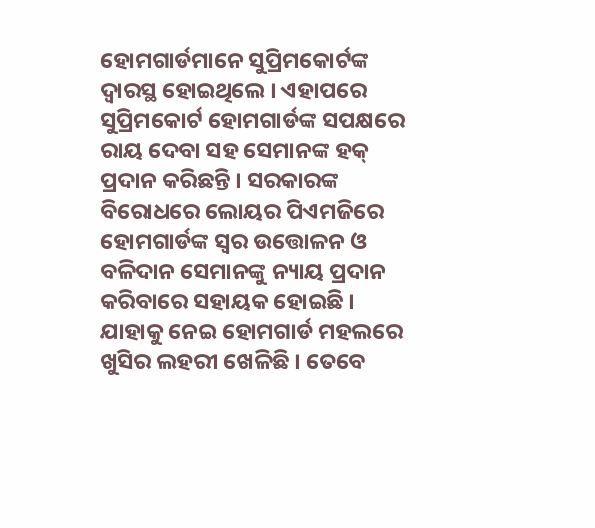ହୋମଗାର୍ଡମାନେ ସୁପ୍ରିମକୋର୍ଟଙ୍କ ଦ୍ବାରସ୍ଥ ହୋଇଥିଲେ । ଏହାପରେ ସୁପ୍ରିମକୋର୍ଟ ହୋମଗାର୍ଡଙ୍କ ସପକ୍ଷରେ ରାୟ ଦେବା ସହ ସେମାନଙ୍କ ହକ୍ ପ୍ରଦାନ କରିଛନ୍ତି । ସରକାରଙ୍କ ବିରୋଧରେ ଲୋୟର ପିଏମଜିରେ ହୋମଗାର୍ଡଙ୍କ ସ୍ବର ଉତ୍ତୋଳନ ଓ ବଳିଦାନ ସେମାନଙ୍କୁ ନ୍ୟାୟ ପ୍ରଦାନ କରିବାରେ ସହାୟକ ହୋଇଛି । ଯାହାକୁ ନେଇ ହୋମଗାର୍ଡ ମହଲରେ ଖୁସିର ଲହରୀ ଖେଳିଛି । ତେବେ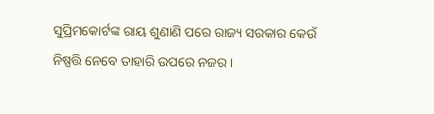ସୁପ୍ରିମକୋର୍ଟଙ୍କ ରାୟ ଶୁଣାଣି ପରେ ରାଜ୍ୟ ସରକାର କେଉଁ ନିଷ୍ପତ୍ତି ନେବେ ତାହାରି ଉପରେ ନଜର ।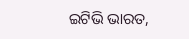ଇଟିଭି ଭାରତ,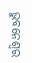ଭୁବନେଶ୍ବର